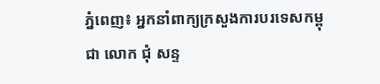ភ្នំពេញ៖ អ្នកនាំពាក្យក្រសួងការបរទេសកម្ពុជា លោក ជុំ សន្ទ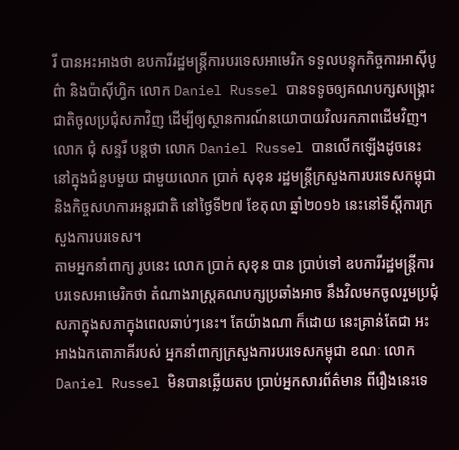រី បានអះអាងថា ឧបការីរដ្ឋមន្ត្រីការបរទេសអាមេរិក ទទួលបន្ទុកកិច្ចការអាស៊ីបូព៌ា និងប៉ាស៊ីហ្វិក លោក Daniel Russel បានទទូចឲ្យគណបក្សសង្គ្រោះជាតិចូលប្រជុំសភាវិញ ដើម្បីឲ្យស្ថានការណ៍នយោបាយវិលរកភាពដើមវិញ។
លោក ជុំ សន្ទរី បន្តថា លោក Daniel Russel បានលើកឡើងដូចនេះ នៅក្នុងជំនួបមួយ ជាមួយលោក ប្រាក់ សុខុន រដ្ឋមន្ត្រីក្រសួងការបរទេសកម្ពុជា និងកិច្ចសហការអន្តរជាតិ នៅថ្ងៃទី២៧ ខែតុលា ឆ្នាំ២០១៦ នេះនៅទីស្ដីការក្រសួងការបរទេស។
តាមអ្នកនាំពាក្យ រូបនេះ លោក ប្រាក់ សុខុន បាន ប្រាប់ទៅ ឧបការីរដ្ឋមន្ត្រីការបរទេសអាមេរិកថា តំណាងរាស្ត្រគណបក្សប្រឆាំងអាច នឹងវិលមកចូលរួមប្រជុំសភាក្នុងសភាក្នុងពេលឆាប់ៗនេះ។ តែយ៉ាងណា ក៏ដោយ នេះគ្រាន់តែជា អះអាងឯកតោភាគីរបស់ អ្នកនាំពាក្យក្រសួងការបរទេសកម្ពុជា ខណៈ លោក Daniel Russel មិនបានឆ្លើយតប ប្រាប់អ្នកសារព័ត៌មាន ពីរឿងនេះទេ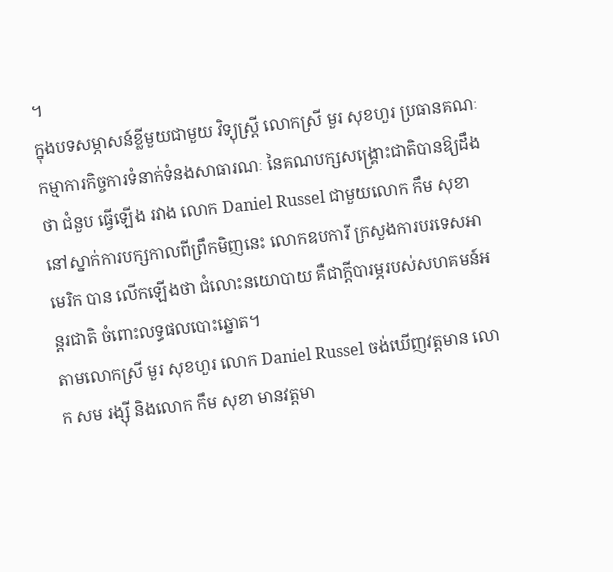។
ក្នុងបទសម្ភាសន៍ខ្លីមួយជាមួយ វិទ្យុស្ត្រី លោកស្រី មួរ សុខហួរ ប្រធានគណៈកម្មាការកិច្ចការទំនាក់ទំនងសាធារណៈ នៃគណបក្សសង្គ្រោះជាតិបានឱ្យដឹងថា ជំនួប ធ្វើឡើង រវាង លោក Daniel Russel ជាមួយលោក កឹម សុខា នៅស្នាក់ការបក្សកាលពីព្រឹកមិញនេះ លោកឧបការី ក្រសួងការបរទេសអាមេរិក បាន លើកឡើងថា ជំលោះនយោបាយ គឺជាក្ដីបារម្ភរបស់សហគមន៍អន្តរជាតិ ចំពោះលទ្ធផលបោះឆ្នោត។
តាមលោកស្រី មួរ សុខហួរ លោក Daniel Russel ចង់ឃើញវត្តមាន លោក សម រង្ស៊ី និងលោក កឹម សុខា មានវត្តមា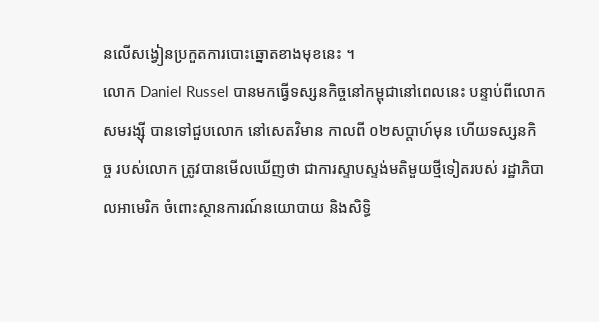នលើសង្វៀនប្រកួតការបោះឆ្នោតខាងមុខនេះ ។
លោក Daniel Russel បានមកធ្វើទស្សនកិច្ចនៅកម្ពុជានៅពេលនេះ បន្ទាប់ពីលោក សមរង្ស៊ី បានទៅជួបលោក នៅសេតវិមាន កាលពី ០២សប្ដាហ៍មុន ហើយទស្សនកិច្ច របស់លោក ត្រូវបានមើលឃើញថា ជាការស្ទាបស្ទង់មតិមួយថ្មីទៀតរបស់ រដ្ឋាភិបាលអាមេរិក ចំពោះស្ថានការណ៍នយោបាយ និងសិទ្ធិ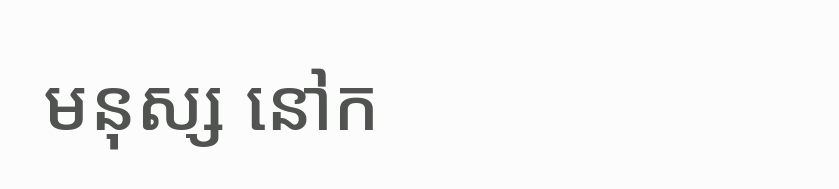មនុស្ស នៅក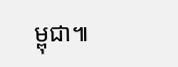ម្ពុជា៕